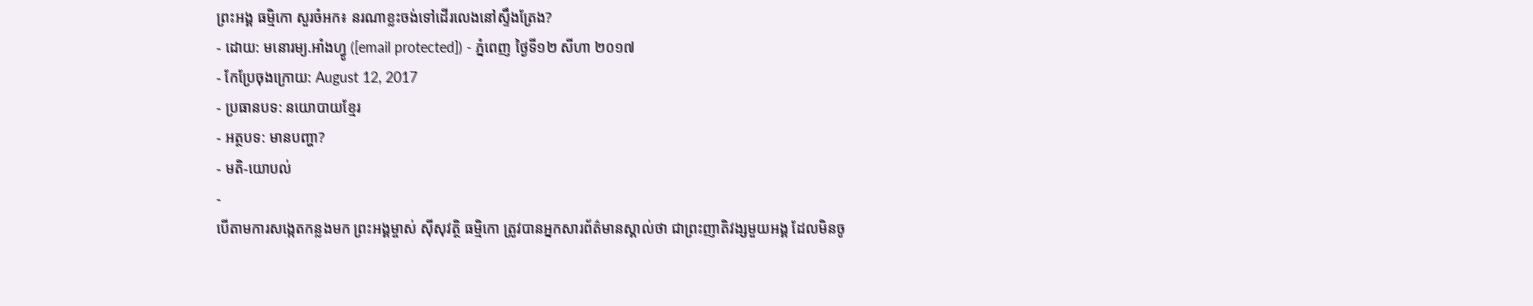ព្រះអង្គ ធម្មិកោ សួរចំអក៖ នរណាខ្លះចង់ទៅដើរលេងនៅស្ទឹងត្រែង?
- ដោយ: មនោរម្យ.អាំងហ្វូ ([email protected]) - ភ្នំពេញ ថ្ងៃទី១២ សីហា ២០១៧
- កែប្រែចុងក្រោយ: August 12, 2017
- ប្រធានបទ: នយោបាយខ្មែរ
- អត្ថបទ: មានបញ្ហា?
- មតិ-យោបល់
-
បើតាមការសង្កេតកន្លងមក ព្រះអង្គម្ចាស់ ស៊ីសុវត្ថិ ធម្មិកោ ត្រូវបានអ្នកសារព័ត៌មានស្គាល់ថា ជាព្រះញាតិវង្សមួយអង្គ ដែលមិនចូ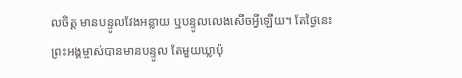លចិត្ត មានបន្ទូលវែងអន្លាយ ឬបន្ទូលលេងសើចអ្វីឡើយ។ តែថ្ងៃនេះ ព្រះអង្គម្ចាស់បានមានបន្ទូល តែមួយឃ្លាប៉ុ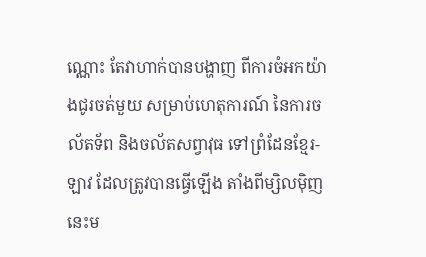ណ្ណោះ តែវាហាក់បានបង្ហាញ ពីការចំអកយ៉ាងជូរចត់មួយ សម្រាប់ហេតុការណ៍ នៃការចល័តទ័ព និងចល័តសព្វាវុធ ទៅព្រំដែនខ្មែរ-ឡាវ ដែលត្រូវបានធ្វើឡើង តាំងពីម្សិលម៉ិញនេះម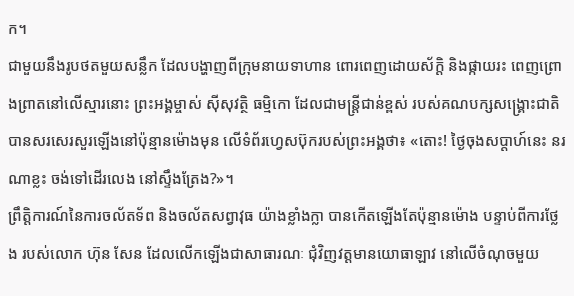ក។
ជាមួយនឹងរូបថតមួយសន្លឹក ដែលបង្ហាញពីក្រុមនាយទាហាន ពោរពេញដោយស័ក្តិ និងផ្កាយរះ ពេញព្រោងព្រាតនៅលើស្មារនោះ ព្រះអង្គម្ចាស់ ស៊ីសុវត្ថិ ធម្មិកោ ដែលជាមន្ត្រីជាន់ខ្ពស់ របស់គណបក្សសង្គ្រោះជាតិ បានសរសេរសួរឡើងនៅប៉ុន្មានម៉ោងមុន លើទំព័រហ្វេសប៊ុករបស់ព្រះអង្គថា៖ «តោះ! ថ្ងៃចុងសប្តាហ៍នេះ នរណាខ្លះ ចង់ទៅដើរលេង នៅស្ទឹងត្រែង?»។
ព្រឹត្តិការណ៍នៃការចល័តទ័ព និងចល័តសព្វាវុធ យ៉ាងខ្លាំងក្លា បានកើតឡើងតែប៉ុន្មានម៉ោង បន្ទាប់ពីការថ្លែង របស់លោក ហ៊ុន សែន ដែលលើកឡើងជាសាធារណៈ ជុំវិញវត្តមានយោធាឡាវ នៅលើចំណុចមួយ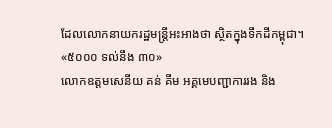ដែលលោកនាយករដ្ឋមន្ត្រីអះអាងថា ស្ថិតក្នុងទឹកដីកម្ពុជា។
«៥០០០ ទល់នឹង ៣០»
លោកឧត្ដមសេនីយ គន់ គីម អគ្គមេបញ្ជាការរង និង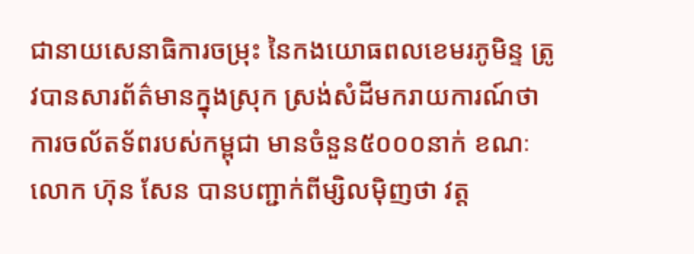ជានាយសេនាធិការចម្រុះ នៃកងយោធពលខេមរភូមិន្ទ ត្រូវបានសារព័ត៌មានក្នុងស្រុក ស្រង់សំដីមករាយការណ៍ថា ការចល័តទ័ពរបស់កម្ពុជា មានចំនួន៥០០០នាក់ ខណៈលោក ហ៊ុន សែន បានបញ្ជាក់ពីម្សិលម៉ិញថា វត្ត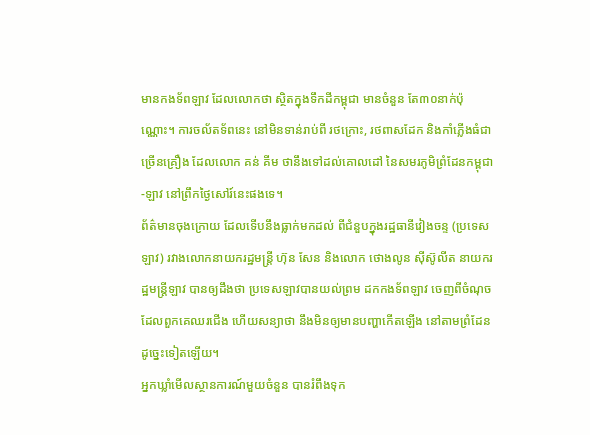មានកងទ័ពឡាវ ដែលលោកថា ស្ថិតក្នុងទឹកដីកម្ពុជា មានចំនួន តែ៣០នាក់ប៉ុណ្ណោះ។ ការចល័តទ័ពនេះ នៅមិនទាន់រាប់ពី រថក្រោះ, រថពាសដែក និងកាំភ្លើងធំជាច្រើនគ្រឿង ដែលលោក គន់ គីម ថានឹងទៅដល់គោលដៅ នៃសមរភូមិព្រំដែនកម្ពុជា-ឡាវ នៅព្រឹកថ្ងៃសៅរ៍នេះផងទេ។
ព័ត៌មានចុងក្រោយ ដែលទើបនឹងធ្លាក់មកដល់ ពីជំនួបក្នុងរដ្ឋធានីវៀងចន្ទ (ប្រទេសឡាវ) រវាងលោកនាយករដ្ឋមន្ត្រី ហ៊ុន សែន និងលោក ថោងលូន ស៊ីស៊ូលីត នាយករដ្ឋមន្ត្រីឡាវ បានឲ្យដឹងថា ប្រទេសឡាវបានយល់ព្រម ដកកងទ័ពឡាវ ចេញពីចំណុច ដែលពួកគេឈរជើង ហើយសន្យាថា នឹងមិនឲ្យមានបញ្ហាកើតឡើង នៅតាមព្រំដែនដូច្នេះទៀតឡើយ។
អ្នកឃ្លាំមើលស្ថានការណ៍មួយចំនួន បានរំពឹងទុក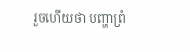រួចហើយថា បញ្ហាព្រំ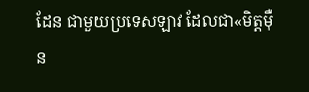ដែន ជាមួយប្រទេសឡាវ ដែលជា«មិត្តម៉ឺន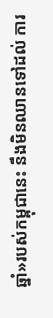ឆ្នាំ»របស់កម្ពុជានេះ នឹងមិនឈានទៅដល់ ការ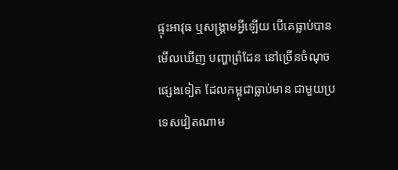ផ្ទុះអាវុធ ឬសង្គ្រាមអ្វីឡើយ បើគេធ្លាប់បានមើលឃើញ បញ្ហាព្រំដែន នៅច្រើនចំណុចផ្សេងទៀត ដែលកម្ពុជាធ្លាប់មាន ជាមួយប្រទេសវៀតណាម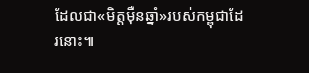ដែលជា«មិត្តម៉ឺនឆ្នាំ»របស់កម្ពុជាដែរនោះ៕